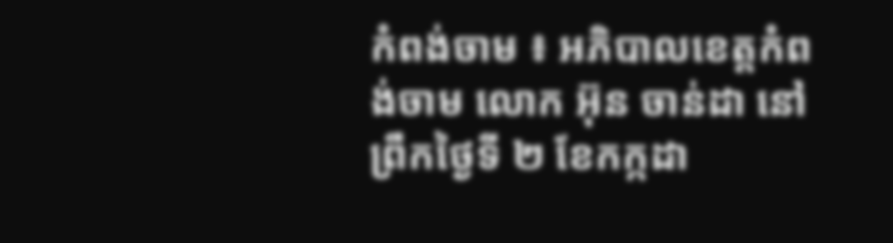កំពង់ចាម ៖ អភិបាលខេត្តកំពង់ចាម លោក អ៊ុន ចាន់ដា នៅព្រឹកថ្ងៃទី ២ ខែកក្កដា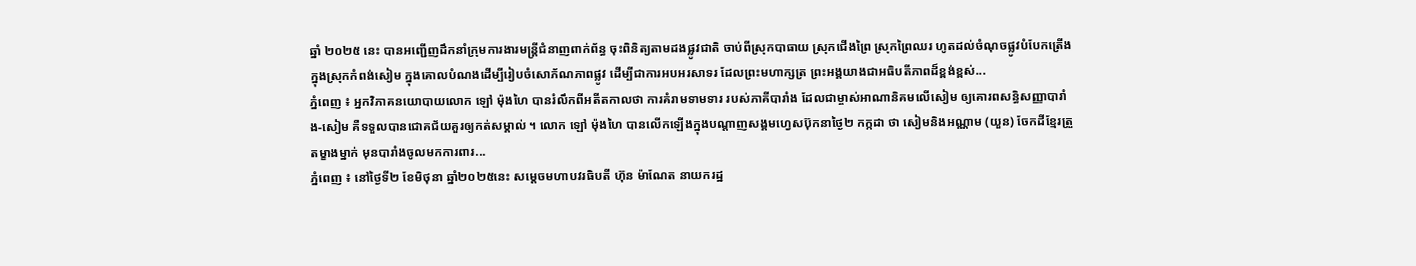ឆ្នាំ ២០២៥ នេះ បានអញ្ជើញដឹកនាំក្រុមការងារមន្ត្រីជំនាញពាក់ព័ន្ធ ចុះពិនិត្យតាមដងផ្លូវជាតិ ចាប់ពីស្រុកបាធាយ ស្រុកជើងព្រៃ ស្រុកព្រៃឈរ ហូតដល់ចំណុចផ្លូវបំបែកត្រើង ក្នុងស្រុកកំពង់សៀម ក្នុងគោលបំណងដើម្បីរៀបចំសោភ័ណភាពផ្លូវ ដើម្បីជាការអបអរសាទរ ដែលព្រះមហាក្សត្រ ព្រះអង្គយាងជាអធិបតីភាពដ៏ខ្ពង់ខ្ពស់...
ភ្នំពេញ ៖ អ្នកវិភាគនយោបាយលោក ឡៅ ម៉ុងហៃ បានរំលឹកពីអតីតកាលថា ការគំរាមទាមទារ របស់ភាគីបារាំង ដែលជាម្ចាស់អាណានិគមលើសៀម ឲ្យគោរពសន្ធិសញ្ញាបារាំង-សៀម គឺទទួលបានជោគជ័យគួរឲ្យកត់សម្គាល់ ។ លោក ឡៅ ម៉ុងហៃ បានលើកឡើងក្នុងបណ្តាញសង្គមហ្វេសប៊ុកនាថ្ងៃ២ កក្កដា ថា សៀមនិងអណ្ណាម (យួន) ចែកដីខ្មែរត្រួតម្ខាងម្នាក់ មុនបារាំងចូលមកការពារ...
ភ្នំពេញ ៖ នៅថ្ងៃទី២ ខែមិថុនា ឆ្នាំ២០២៥នេះ សម្តេចមហាបវរធិបតី ហ៊ុន ម៉ាណែត នាយករដ្ឋ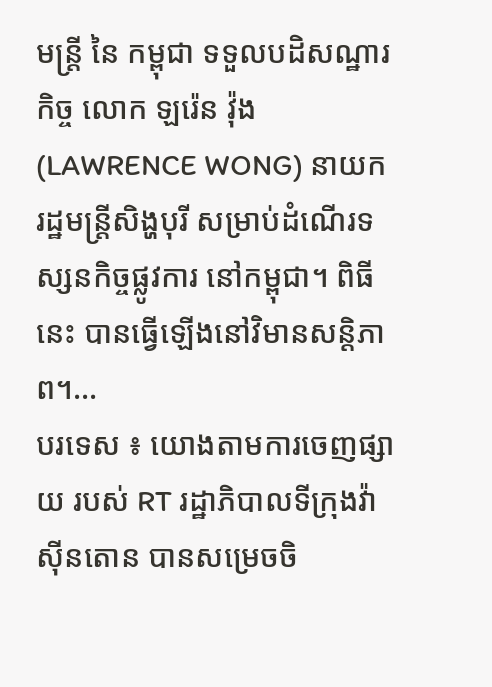មន្ត្រី នៃ កម្ពុជា ទទួលបដិសណ្ឋារកិច្ច លោក ឡរ៉េន វ៉ុង (LAWRENCE WONG) នាយករដ្ឋមន្ត្រីសិង្ហបុរី សម្រាប់ដំណើរទស្សនកិច្ចផ្លូវការ នៅកម្ពុជា។ ពិធីនេះ បានធ្វើឡើងនៅវិមានសន្តិភាព។...
បរទេស ៖ យោងតាមការចេញផ្សាយ របស់ RT រដ្ឋាភិបាលទីក្រុងវ៉ាស៊ីនតោន បានសម្រេចចិ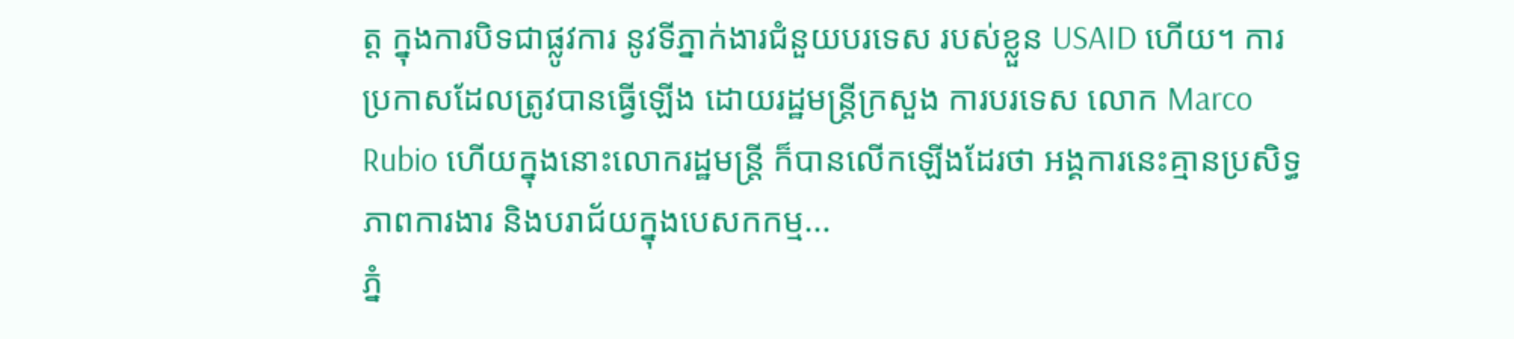ត្ត ក្នុងការបិទជាផ្លូវការ នូវទីភ្នាក់ងារជំនួយបរទេស របស់ខ្លួន USAID ហើយ។ ការប្រកាសដែលត្រូវបានធ្វើឡើង ដោយរដ្ឋមន្ត្រីក្រសួង ការបរទេស លោក Marco Rubio ហើយក្នុងនោះលោករដ្ឋមន្ត្រី ក៏បានលើកឡើងដែរថា អង្គការនេះគ្មានប្រសិទ្ធភាពការងារ និងបរាជ័យក្នុងបេសកកម្ម...
ភ្នំ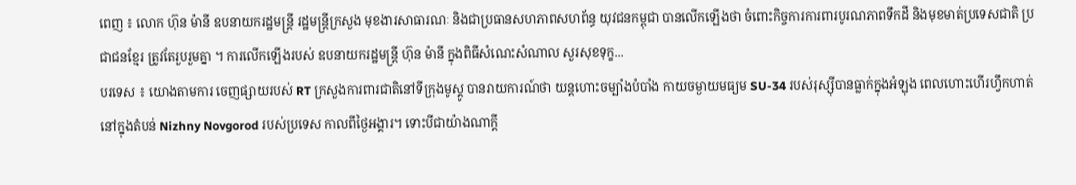ពេញ ៖ លោក ហ៊ុន ម៉ានី ឧបនាយករដ្ឋមន្រ្ដី រដ្ឋមន្រ្ដីក្រសួង មុខងារសាធារណៈ និងជាប្រធានសហភាពសហព័ន្ធ យុវជនកម្ពុជា បានលើកឡើងថា ចំពោះកិច្ចការការពារបូរណភាពទឹកដី និងមុខមាត់ប្រទេសជាតិ ប្រជាជនខ្មែរ ត្រូវតែរួបរួមគ្នា ។ ការលើកឡើងរបស់ ឧបនាយករដ្ឋមន្រ្ដី ហ៊ុន ម៉ានី ក្នុងពិធីសំណេះសំណាល សួរសុខទុក្ខ...
បរទេស ៖ យោងតាមការ ចេញផ្សាយរបស់ RT ក្រសួងការពារជាតិនៅទីក្រុងមូស្គូ បានរាយការណ៍ថា យន្តហោះចម្បាំងបំបាំង កាយចម្ងាយមធ្យម SU-34 របស់រុស្ស៊ីបានធ្លាក់ក្នុងអំឡុង ពេលហោះហើរហ្វឹកហាត់នៅក្នុងតំបន់ Nizhny Novgorod របស់ប្រទេស កាលពីថ្ងៃអង្គារ។ ទោះបីជាយ៉ាងណាក្តី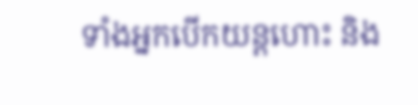ទាំងអ្នកបើកយន្តហោះ និង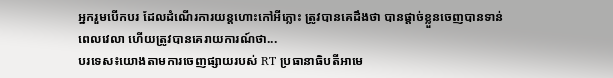អ្នករួមបើកបរ ដែលដំណើរការយន្តហោះកៅអីភ្លោះ ត្រូវបានគេដឹងថា បានផ្តាច់ខ្លួនចេញបានទាន់ពេលវេលា ហើយត្រូវបានគេរាយការណ៍ថា...
បរទេស៖យោងតាមការចេញផ្សាយរបស់ RT ប្រធានាធិបតីអាមេ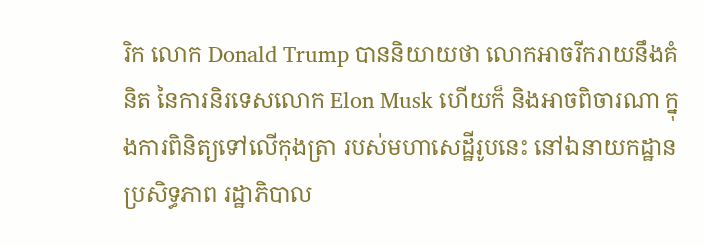រិក លោក Donald Trump បាននិយាយថា លោកអាចរីករាយនឹងគំនិត នៃការនិរទេសលោក Elon Musk ហើយក៏ និងអាចពិចារណា ក្នុងការពិនិត្យទៅលើកុងត្រា របស់មហាសេដ្ឋីរូបនេះ នៅឯនាយកដ្ឋានប្រសិទ្ធភាព រដ្ឋាភិបាល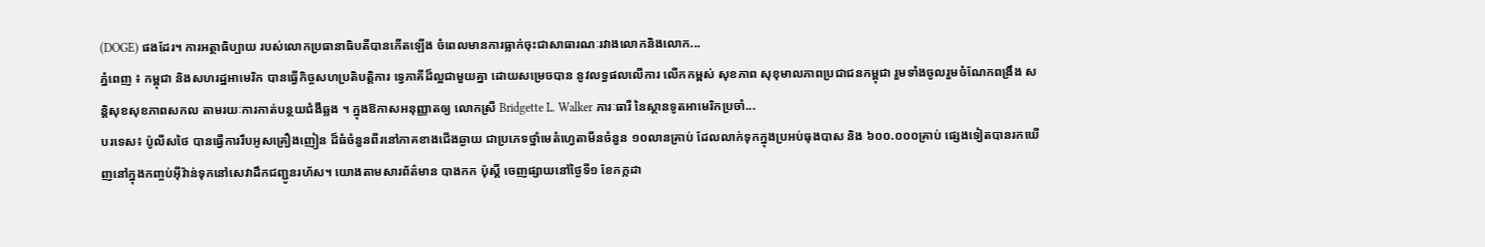(DOGE) ផងដែរ។ ការអត្ថាធិប្បាយ របស់លោកប្រធានាធិបតីបានកើតឡើង ចំពេលមានការធ្លាក់ចុះជាសាធារណៈរវាងលោកនិងលោក...
ភ្នំពេញ ៖ កម្ពុជា និងសហរដ្ឋអាមេរិក បានធ្វើកិច្ចសហប្រតិបត្តិការ ទ្វេភាគីដ៏ល្អជាមួយគ្នា ដោយសម្រេចបាន នូវលទ្ធផលលើការ លើកកម្ពស់ សុខភាព សុខុមាលភាពប្រជាជនកម្ពុជា រួមទាំងចូលរួមចំណែកពង្រឹង សន្តិសុខសុខភាពសកល តាមរយៈការកាត់បន្ថយជំងឺឆ្លង ។ ក្នុងឱកាសអនុញ្ញាតឲ្យ លោកស្រី Bridgette L. Walker ភារៈធារី នៃស្ថានទូតអាមេរិកប្រចាំ...
បរទេស៖ ប៉ូលីសថៃ បានធ្វើការរឹបអូសគ្រឿងញៀន ដ៏ធំចំនួនពីរនៅភាគខាងជើងឆ្ងាយ ជាប្រភេទថ្នាំមេតំហ្វេតាមីនចំនួន ១០លានគ្រាប់ ដែលលាក់ទុកក្នុងប្រអប់ធុងបាស និង ៦០០.០០០គ្រាប់ ផ្សេងទៀតបានរកឃើញនៅក្នុងកញ្ចប់អ៊ីវ៉ាន់ទុកនៅសេវាដឹកជញ្ជូនរហ័ស។ យោងតាមសារព័ត៌មាន បាងកក ប៉ុស្តិ៍ ចេញផ្សាយនៅថ្ងៃទី១ ខែកក្កដា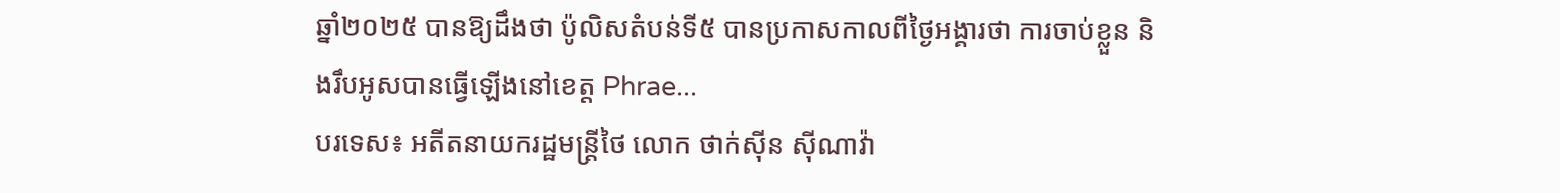ឆ្នាំ២០២៥ បានឱ្យដឹងថា ប៉ូលិសតំបន់ទី៥ បានប្រកាសកាលពីថ្ងៃអង្គារថា ការចាប់ខ្លួន និងរឹបអូសបានធ្វើឡើងនៅខេត្ត Phrae...
បរទេស៖ អតីតនាយករដ្ឋមន្ត្រីថៃ លោក ថាក់ស៊ីន ស៊ីណាវ៉ា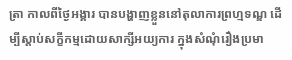ត្រា កាលពីថ្ងៃអង្គារ បានបង្ហាញខ្លួននៅតុលាការព្រហ្មទណ្ឌ ដើម្បីស្តាប់សក្ខីកម្មដោយសាក្សីអយ្យការ ក្នុងសំណុំរឿងប្រមា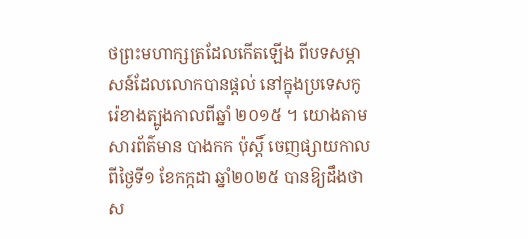ថព្រះមហាក្សត្រដែលកើតឡើង ពីបទសម្ភាសន៍ដែលលោកបានផ្តល់ នៅក្នុងប្រទេសកូរ៉េខាងត្បូងកាលពីឆ្នាំ ២០១៥ ។ យោងតាមសារព័ត៌មាន បាងកក ប៉ុស្តិ៍ ចេញផ្សាយកាលពីថ្ងៃទី១ ខែកក្កដា ឆ្នាំ២០២៥ បានឱ្យដឹងថា ស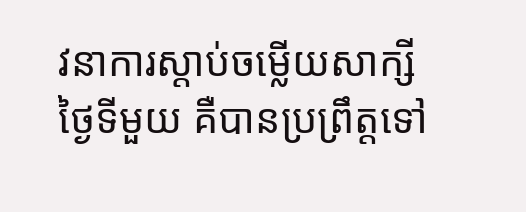វនាការស្តាប់ចម្លើយសាក្សីថ្ងៃទីមួយ គឺបានប្រព្រឹត្តទៅ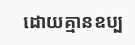ដោយគ្មានឧប្ប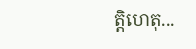ត្តិហេតុ...